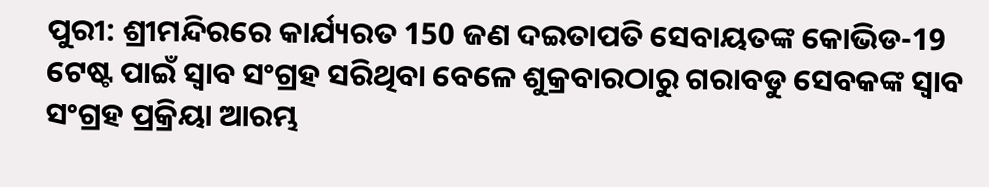ପୁରୀ: ଶ୍ରୀମନ୍ଦିରରେ କାର୍ଯ୍ୟରତ 150 ଜଣ ଦଇତାପତି ସେବାୟତଙ୍କ କୋଭିଡ-19 ଟେଷ୍ଟ ପାଇଁ ସ୍ବାବ ସଂଗ୍ରହ ସରିଥିବା ବେଳେ ଶୁକ୍ରବାରଠାରୁ ଗରାବଡୁ ସେବକଙ୍କ ସ୍ବାବ ସଂଗ୍ରହ ପ୍ରକ୍ରିୟା ଆରମ୍ଭ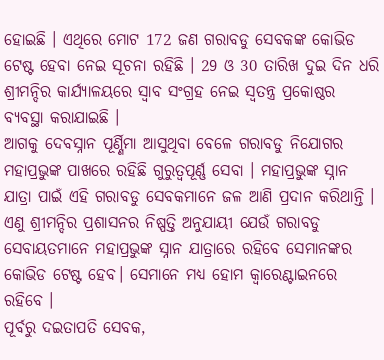ହୋଇଛି । ଏଥିରେ ମୋଟ 172 ଜଣ ଗରାବଡୁ ସେବକଙ୍କ କୋଭିଡ ଟେଷ୍ଟ ହେବା ନେଇ ସୂଚନା ରହିଛି । 29 ଓ 30 ତାରିଖ ଦୁଇ ଦିନ ଧରି ଶ୍ରୀମନ୍ଦିର କାର୍ଯ୍ୟାଳୟରେ ସ୍ବାବ ସଂଗ୍ରହ ନେଇ ସ୍ବତନ୍ତ୍ର ପ୍ରକୋଷ୍ଠର ବ୍ୟବସ୍ଥା କରାଯାଇଛି ।
ଆଗକୁ ଦେବସ୍ନାନ ପୂର୍ଣ୍ଣିମା ଆସୁଥିବା ବେଳେ ଗରାବଡୁ ନିଯୋଗର ମହାପ୍ରଭୁଙ୍କ ପାଖରେ ରହିଛି ଗୁରୁତ୍ବପୂର୍ଣ୍ଣ ସେବା । ମହାପ୍ରଭୁଙ୍କ ସ୍ନାନ ଯାତ୍ରା ପାଇଁ ଏହି ଗରାବଡୁ ସେବକମାନେ ଜଳ ଆଣି ପ୍ରଦାନ କରିଥାନ୍ତି । ଏଣୁ ଶ୍ରୀମନ୍ଦିର ପ୍ରଶାସନର ନିଷ୍ପତ୍ତି ଅନୁଯାୟୀ ଯେଉଁ ଗରାବଡୁ ସେବାୟତମାନେ ମହାପ୍ରଭୁଙ୍କ ସ୍ନାନ ଯାତ୍ରାରେ ରହିବେ ସେମାନଙ୍କର କୋଭିଡ ଟେଷ୍ଟ ହେବ। ସେମାନେ ମଧ୍ୟ ହୋମ କ୍ଵାରେଣ୍ଟାଇନରେ ରହିବେ ।
ପୂର୍ବରୁ ଦଇତାପତି ସେବକ,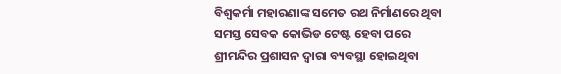ବିଶ୍ବକର୍ମା ମହାରଣାଙ୍କ ସମେତ ରଥ ନିର୍ମାଣରେ ଥିବା ସମସ୍ତ ସେବକ କୋଭିଡ ଟେଷ୍ଟ ହେବା ପରେ ଶ୍ରୀମନ୍ଦିର ପ୍ରଶାସନ ଦ୍ବାରା ବ୍ୟବସ୍ଥା ହୋଇଥିବା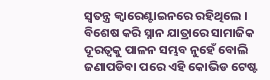ସ୍ବତନ୍ତ୍ର କ୍ଵାରେଣ୍ଟାଇନରେ ରହିଥିଲେ । ବିଶେଷ କରି ସ୍ନାନ ଯାତ୍ରାରେ ସାମାଜିକ ଦୂରତ୍ବକୁ ପାଳନ ସମ୍ଭବ ନୁହେଁ ବୋଲି ଜଣାପଡିବା ପରେ ଏହି କୋଭିଡ ଟେଷ୍ଟ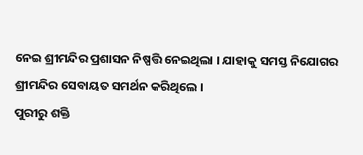ନେଇ ଶ୍ରୀମନ୍ଦିର ପ୍ରଶାସନ ନିଷ୍ପତ୍ତି ନେଇଥିଲା । ଯାହାକୁ ସମସ୍ତ ନିଯୋଗର ଶ୍ରୀମନ୍ଦିର ସେବାୟତ ସମର୍ଥନ କରିଥିଲେ ।
ପୁରୀରୁ ଶକ୍ତି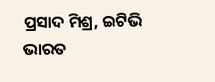ପ୍ରସାଦ ମିଶ୍ର, ଇଟିଭି ଭାରତ